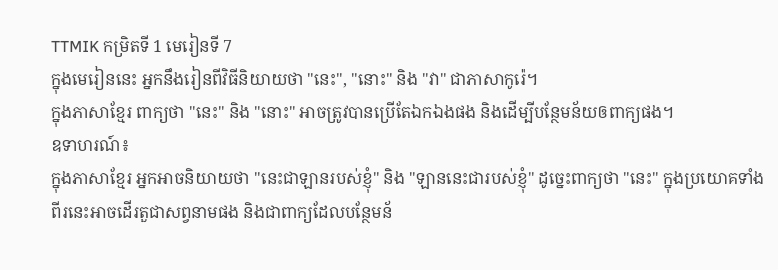TTMIK កម្រិតទី 1 មេរៀនទី 7
ក្នុងមេរៀននេះ អ្នកនឹងរៀនពីវិធីនិយាយថា "នេះ", "នោះ" និង "វា" ជាភាសាកូរ៉េ។
ក្នុងភាសាខ្មែរ ពាក្យថា "នេះ" និង "នោះ" អាចត្រូវបានប្រើតែឯកឯងផង និងដើម្បីបន្ថែមន័យឲពាក្យផង។
ឧទាហរណ៍៖
ក្នុងភាសាខ្មែរ អ្នកអាចនិយាយថា "នេះជាឡានរបស់ខ្ញុំ" និង "ឡាននេះជារបស់ខ្ញុំ" ដូច្នេះពាក្យថា "នេះ" ក្នុងប្រយោគទាំងពីរនេះអាចដើរតួជាសព្វនាមផង និងជាពាក្យដែលបន្ថែមន័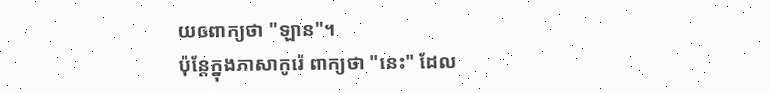យឲពាក្យថា "ឡាន"។
ប៉ុន្តែក្នុងភាសាកូរ៉េ ពាក្យថា "នេះ" ដែល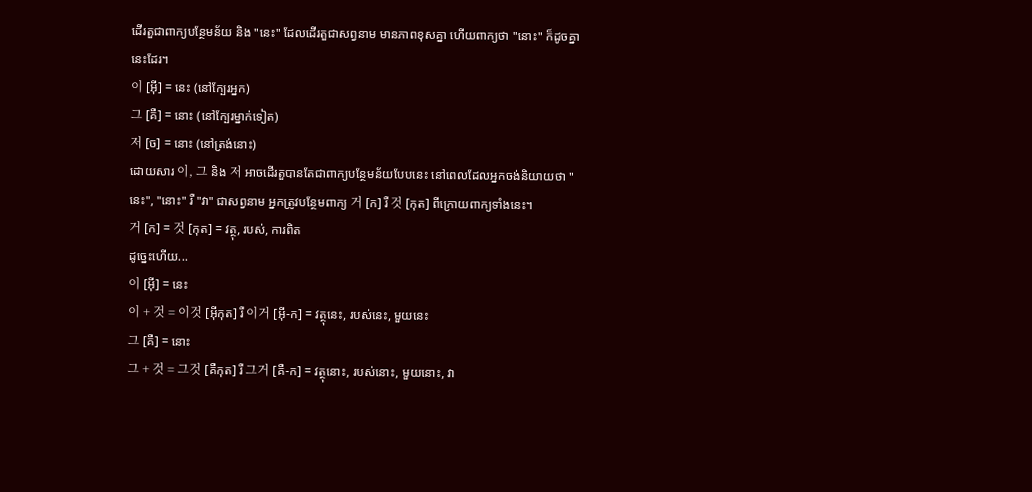ដើរតួជាពាក្យបន្ថែមន័យ និង "នេះ" ដែលដើរតួជាសព្វនាម មានភាពខុសគ្នា ហើយពាក្យថា "នោះ" ក៏ដូចគ្នានេះដែរ។
이 [អ៊ី] = នេះ (នៅក្បែរអ្នក)
그 [គឺ] = នោះ (នៅក្បែរម្នាក់ទៀត)
저 [ច] = នោះ (នៅត្រង់នោះ)
ដោយសារ 이, 그 និង 저 អាចដើរតួបានតែជាពាក្យបន្ថែមន័យបែបនេះ នៅពេលដែលអ្នកចង់និយាយថា "នេះ", "នោះ" រឺ "វា" ជាសព្វនាម អ្នកត្រូវបន្ថែមពាក្យ 거 [ក] រឺ 것 [កុត] ពីក្រោយពាក្យទាំងនេះ។
거 [ក] = 것 [កុត] = វត្ថុ, របស់, ការពិត
ដូច្នេះហើយ...
이 [អ៊ី] = នេះ
이 + 것 = 이것 [អ៊ីកុត] រឺ 이거 [អ៊ី-ក] = វត្ថុនេះ, របស់នេះ, មួយនេះ
그 [គឺ] = នោះ
그 + 것 = 그것 [គឺកុត] រឺ 그거 [គឺ-ក] = វត្ថុនោះ, របស់នោះ, មួយនោះ, វា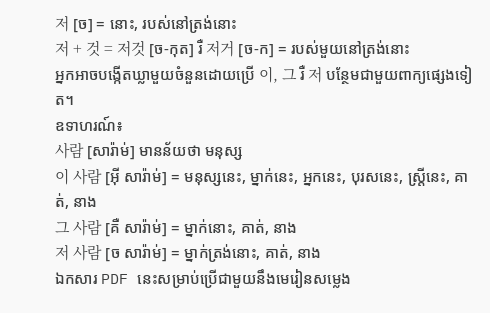저 [ច] = នោះ, របស់នៅត្រង់នោះ
저 + 것 = 저것 [ច-កុត] រឺ 저거 [ច-ក] = របស់មួយនៅត្រង់នោះ
អ្នកអាចបង្កើតឃ្លាមួយចំនួនដោយប្រើ 이, 그 រឺ 저 បន្ថែមជាមួយពាក្យផ្សេងទៀត។
ឧទាហរណ៍៖
사람 [សារ៉ាម់] មានន័យថា មនុស្ស
이 사람 [អ៊ី សារ៉ាម់] = មនុស្សនេះ, ម្នាក់នេះ, អ្នកនេះ, បុរសនេះ, ស្ត្រីនេះ, គាត់, នាង
그 사람 [គឺ សារ៉ាម់] = ម្នាក់នោះ, គាត់, នាង
저 사람 [ច សារ៉ាម់] = ម្នាក់ត្រង់នោះ, គាត់, នាង
ឯកសារ PDF នេះសម្រាប់ប្រើជាមួយនឹងមេរៀនសម្លេង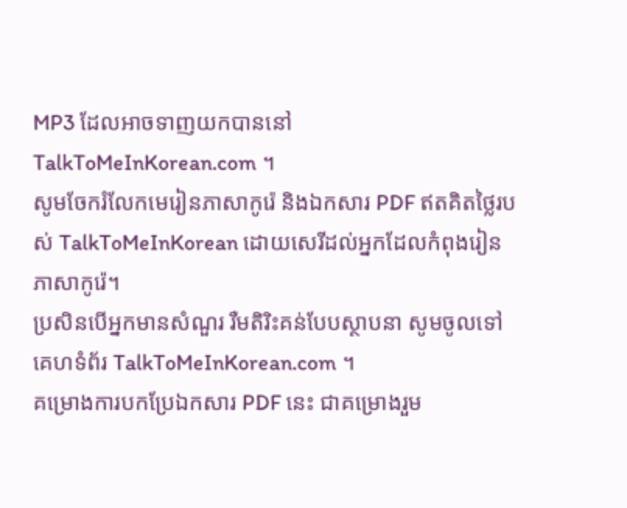MP3 ដែលអាចទាញយកបាននៅ TalkToMeInKorean.com ។
សូមចែករំលែកមេរៀនភាសាកូរ៉េ និងឯកសារ PDF ឥតគិតថ្លៃរបស់ TalkToMeInKorean ដោយសេរីដល់អ្នកដែលកំពុងរៀនភាសាកូរ៉េ។
ប្រសិនបើអ្នកមានសំណួរ រឺមតិរិះគន់បែបស្ថាបនា សូមចូលទៅគេហទំព័រ TalkToMeInKorean.com ។
គម្រោងការបកប្រែឯកសារ PDF នេះ ជាគម្រោងរួម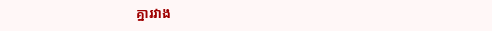គ្នារវាង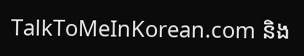TalkToMeInKorean.com និង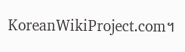KoreanWikiProject.com។